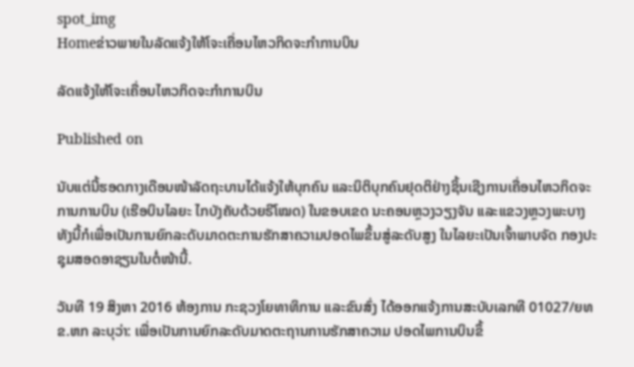spot_img
Homeຂ່າວພາຍໃນລັດແຈ້ງໃຫ້ໂຈະເຄື່ອນໄຫວກິດຈະກຳການບິນ

ລັດແຈ້ງໃຫ້ໂຈະເຄື່ອນໄຫວກິດຈະກຳການບິນ

Published on

ນັບແຕ່ນີ້ຮອດກາງເດືອນໜ້າລັດຖະບານໄດ້ແຈ້ງໃຫ້ບຸກຄົນ ແລະນິຕິບຸກຄົນຢຸດຕິຢ່າງຊິ້ນເຊີງການເຄື່ອນໄຫວກິດຈະການການບິນ (ເຮືອບິນໄລຍະ ໄກບັງຄັບດ້ວຍຣີໂໝດ) ໃນຂອບເຂດ ນະຄອນຫຼວງວຽງຈັນ ແລະແຂວງຫຼວງພະບາງ ທັງນີ້ກໍເພື່ອເປັນການຍົກລະດັບມາດຕະການຮັກສາຄວາມປອດໄພຂຶ້ນສູ່ລະດັບສູງ ໃນໄລຍະເປັນເຈົ້າພາບຈັດ ກອງປະຊຸມສອດອາຊຽນໃນຕໍ່ໜ້ານີ້.

ວັນທີ 19 ສິງຫາ 2016 ຫ້ອງການ ກະຊວງໂຍທາທິການ ແລະຂົນສົ່ງ ໄດ້ອອກແຈ້ງການສະບັບເລກທີ 01027/ຍທຂ.ຫກ ລະບຸວ່າ: ເພື່ອເປັນການຍົກລະດັບມາດຕະຖານການຮັກສາຄວາມ ປອດໄພການບິນຂຶ້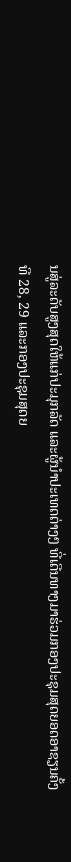ນສູ່ລະດັບສູງສຸດໃຫ້ແກ່ປະມຸກລັດ ແລະຜູ້ນຳປະເທດຕ່າງໆ ທີ່ເດີນທາງມາຮ່ວມກອງປະຊຸມສຸດຍອດອາຊຽນຄັ້ງທີ 28, 29 ແລະກອງປະຊຸມສຸດຍ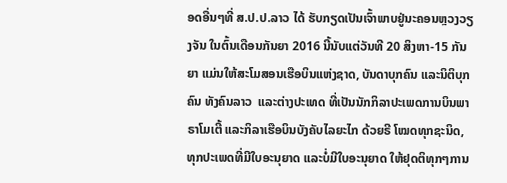ອດອື່ນໆທີ່ ສ.ປ.ປ.ລາວ ໄດ້ ຮັບກຽດເປັນເຈົ້າພາບຢູ່ນະຄອນຫຼວງວຽງຈັນ ໃນຕົ້ນເດືອນກັນຍາ 2016 ນີ້ນັບແຕ່ວັນທີ 20 ສິງຫາ-15 ກັນຍາ ແມ່ນໃຫ້ສະໂມສອນເຮືອບິນແຫ່ງຊາດ, ບັນດາບຸກຄົນ ແລະນິຕິບຸກຄົນ ທັງຄົນລາວ  ແລະຕ່າງປະເທດ ທີ່ເປັນນັກກິລາປະເພດການບິນພາຣາໂມເຕີ້ ແລະກິລາເຮືອບິນບັງຄັບໄລຍະໄກ ດ້ວຍຣີ ໂໝດທຸກຊະນິດ, ທຸກປະເພດທີ່ມີໃບອະນຸຍາດ ແລະບໍ່ມີໃບອະນຸຍາດ ໃຫ້ຢຸດຕິທຸກໆການ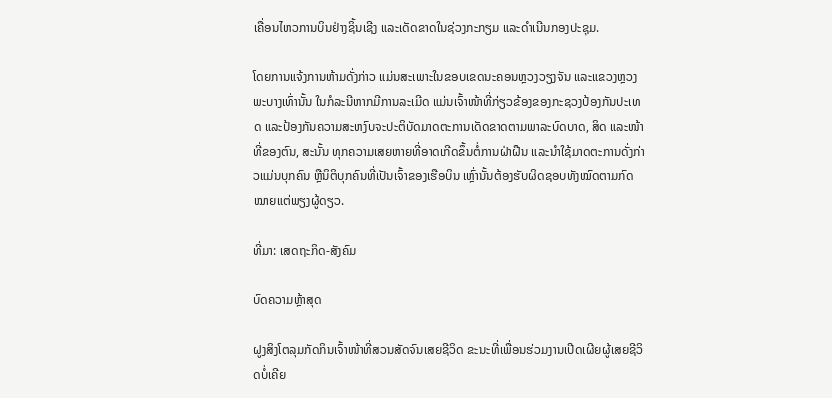ເຄື່ອນໄຫວການບິນຢ່າງຊິ້ນເຊີງ ແລະເດັດຂາດໃນຊ່ວງກະກຽມ ແລະດຳເນີນກອງປະຊຸມ.

ໂດຍການແຈ້ງການຫ້າມດັ່ງກ່າວ ແມ່ນສະເພາະໃນຂອບເຂດນະຄອນຫຼວງວຽງຈັນ ແລະແຂວງຫຼວງພະບາງເທົ່ານັ້ນ ໃນກໍລະນີຫາກມີການລະເມີດ ແມ່ນເຈົ້າໜ້າທີ່ກ່ຽວຂ້ອງຂອງກະຊວງປ້ອງກັນປະເທດ ແລະປ້ອງກັນຄວາມສະຫງົບຈະປະຕິບັດມາດຕະການເດັດຂາດຕາມພາລະບົດບາດ, ສິດ ແລະໜ້າທີ່ຂອງຕົນ, ສະນັ້ນ ທຸກຄວາມເສຍຫາຍທີ່ອາດເກີດຂຶ້ນຕໍ່ການຝ່າຝືນ ແລະນຳໃຊ້ມາດຕະການດັ່ງກ່າວແມ່ນບຸກຄົນ ຫຼືນິຕິບຸກຄົນທີ່ເປັນເຈົ້າຂອງເຮືອບິນ ເຫຼົ່ານັ້ນຕ້ອງຮັບຜິດຊອບທັງໝົດຕາມກົດໝາຍແຕ່ພຽງຜູ້ດຽວ.

ທີ່ມາ: ເສດຖະກິດ-ສັງຄົມ

ບົດຄວາມຫຼ້າສຸດ

ຝູງສິງໂຕລຸມກັດກິນເຈົ້າໜ້າທີ່ສວນສັດຈົນເສຍຊີວິດ ຂະນະທີ່ເພື່ອນຮ່ວມງານເປີດເຜີຍຜູ້ເສຍຊີວິດບໍ່ເຄີຍ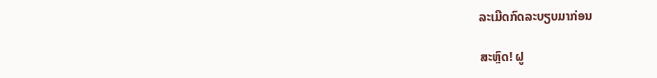ລະເມີດກົດລະບຽບມາກ່ອນ

ສະຫຼົດ! ຝູ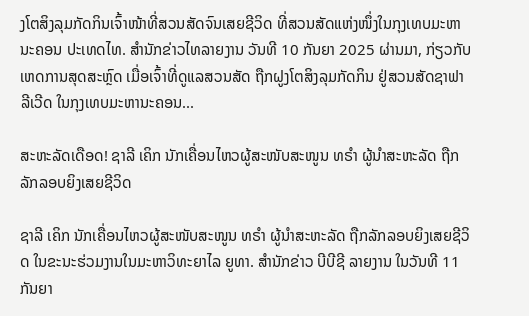ງໂຕສິງລຸມກັດກິນເຈົ້າໜ້າທີ່ສວນສັດຈົນເສຍຊີວິດ ທີ່ສວນສັດແຫ່ງໜຶ່ງໃນກຸງເທບມະຫານະຄອນ ປະເທດໄທ. ສຳນັກຂ່າວໄທລາຍງານ ວັນທີ 10 ກັນຍາ 2025 ຜ່ານມາ, ກ່ຽວກັບເຫດການສຸດສະຫຼົດ ເມື່ອເຈົ້າທີ່ດູແລສວນສັດ ຖືກຝູງໂຕສິງລຸມກັດກິນ ຢູ່ສວນສັດຊາຟາລີເວີດ ໃນກຸງເທບມະຫານະຄອນ...

ສະຫະລັດເດືອດ! ຊາລີ ເຄິກ ນັກເຄື່ອນໄຫວຜູ້ສະໜັບສະໜູນ ທຣຳ ຜູ້ນຳສະຫະລັດ ຖືກລັກລອບຍິງເສຍຊີວິດ

ຊາລີ ເຄິກ ນັກເຄື່ອນໄຫວຜູ້ສະໜັບສະໜູນ ທຣຳ ຜູ້ນຳສະຫະລັດ ຖືກລັກລອບຍິງເສຍຊີວິດ ໃນຂະນະຮ່ວມງານໃນມະຫາວິທະຍາໄລ ຍູທາ. ສຳນັກຂ່າວ ບີບີຊີ ລາຍງານ ໃນວັນທີ 11 ກັນຍາ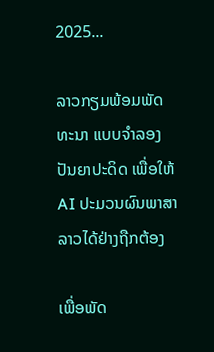2025...

ລາວກຽມພ້ອມພັດທະນາ ແບບຈຳລອງປັນຍາປະດິດ ເພື່ອໃຫ້ AI ປະມວນຜົນພາສາລາວໄດ້ຢ່າງຖືກຕ້ອງ

ເພື່ອພັດ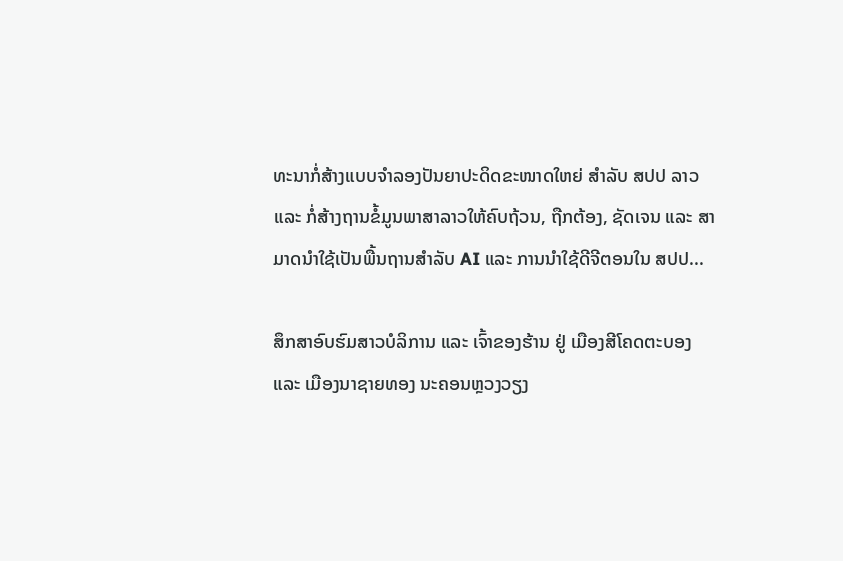ທະນາກໍ່ສ້າງແບບຈໍາລອງປັນຍາປະດິດຂະໜາດໃຫຍ່ ສໍາລັບ ສປປ ລາວ ແລະ ກໍ່ສ້າງຖານຂໍ້ມູນພາສາລາວໃຫ້ຄົບຖ້ວນ, ຖືກຕ້ອງ, ຊັດເຈນ ແລະ ສາມາດນໍາໃຊ້ເປັນພື້ນຖານສໍາລັບ AI ແລະ ການນໍາໃຊ້ດີຈີຕອນໃນ ສປປ...

ສຶກສາອົບຮົມສາວບໍລິການ ແລະ ເຈົ້າຂອງຮ້ານ ຢູ່ ເມືອງສີໂຄດຕະບອງ ແລະ ເມືອງນາຊາຍທອງ ນະຄອນຫຼວງວຽງ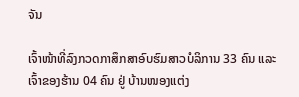ຈັນ

ເຈົ້າໜ້າທີ່ລົງກວດກາສຶກສາອົບຮົມສາວບໍລິການ 33 ຄົນ ແລະ ເຈົ້າຂອງຮ້ານ 04 ຄົນ ຢູ່ ບ້ານໜອງແຕ່ງ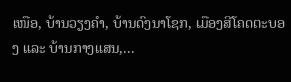ເໜືອ, ບ້ານວຽງຄຳ, ບ້ານດົງນາໂຊກ, ເມືອງສີໂຄດຕະບອງ ແລະ ບ້ານກາງແສນ,...